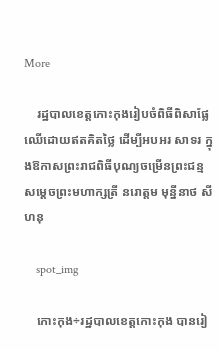More

    រដ្ឋបាលខេត្តកោះកុងរៀបចំពិធីពិសាផ្លែឈើដោយឥតគិតថ្លៃ ដើម្បីអបអរ សាទរ ក្នុងឱកាសព្រះរាជពិធីបុណ្យចម្រើនព្រះជន្មសម្ដេចព្រះមហាក្សត្រី នរោត្តម មុន្នីនាថ សីហនុ

    spot_img

    កោះកុង÷រដ្ឋបាលខេត្តកោះកុង បានរៀ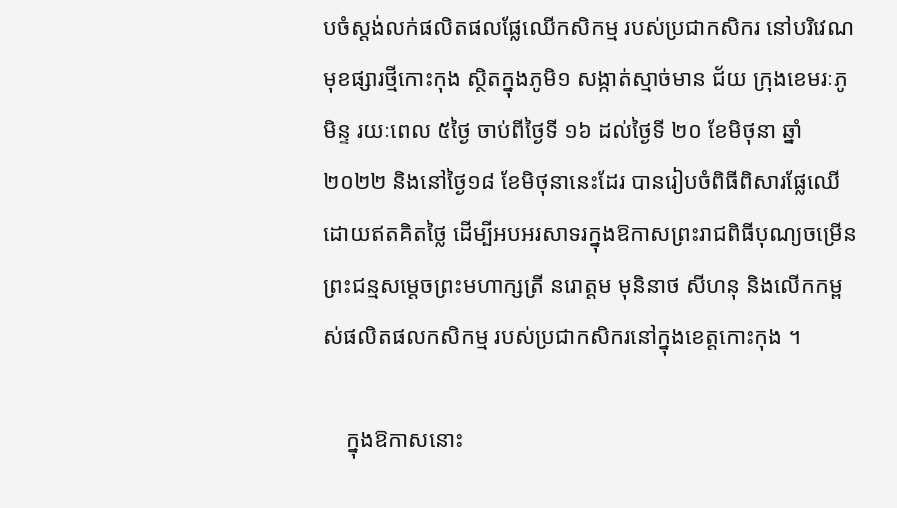បចំស្តង់លក់ផលិតផលផ្លែឈើកសិកម្ម របស់ប្រជាកសិករ នៅបរិវេណមុខផ្សារថ្មីកោះកុង ស្ថិតក្នុងភូមិ១ សង្កាត់ស្មាច់មាន ជ័យ ក្រុងខេមរៈភូមិន្ទ រយៈពេល ៥ថ្ងៃ ចាប់ពីថ្ងៃទី ១៦ ដល់ថ្ងៃទី ២០ ខែមិថុនា ឆ្នាំ ២០២២ និងនៅថ្ងៃ១៨ ខែមិថុនានេះដែរ បានរៀបចំពិធីពិសារផ្លែឈើដោយឥតគិតថ្លៃ ដើម្បីអបអរសាទរក្នុងឱកាសព្រះរាជពិធីបុណ្យចម្រើនព្រះជន្មសម្តេចព្រះមហាក្សត្រី នរោត្តម មុនិនាថ សីហនុ និងលើកកម្ពស់ផលិតផលកសិកម្ម របស់ប្រជាកសិករនៅក្នុងខេត្តកោះកុង ។

    ក្នុងឱកាសនោះ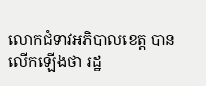លោកជំទាវអភិបាលខេត្ត បានលើកឡើងថា រដ្ឋ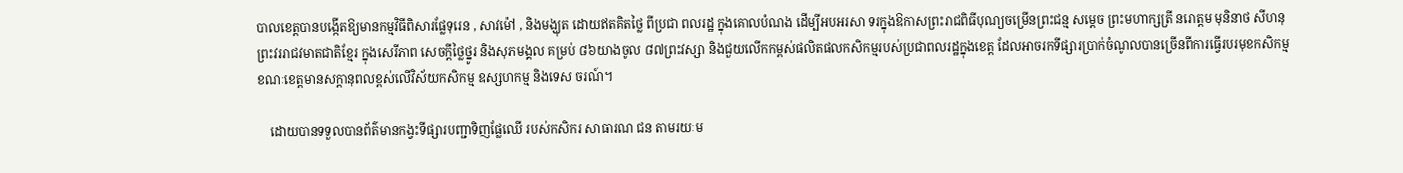បាលខេត្តបានបង្កើតឱ្យមានកម្មវិធីពិសារផ្លែទុរេន , សាវម៉ៅ , និងមង្ឃុត ដោយឥតគិតថ្លៃ ពីប្រជា ពលរដ្ឋ ក្នុងគោលបំណង ដើម្បីអបអរសា ទរក្នុងឱកាសព្រះរាជពិធីបុណ្យចម្រើនព្រះជន្ម សម្តេច ព្រះមហាក្សត្រី នរោត្តម មុនិនាថ សីហនុ ព្រះវររាជវមាតជាតិខ្មែរ ក្នុងសេរីភាព សេចក្តីថ្លៃថ្នូរ និងសុភមង្គល គម្រប់ ៨៦យាងចូល ៨៧ព្រះវស្សា និងជួយលើកកម្ពស់ផលិតផលកសិកម្មរបស់ប្រជាពលរដ្ឋក្នុងខេត្ត ដែលអាចរកទីផ្សារប្រាក់ចំណូលបានច្រើនពីការធ្វើរបរមុខកសិកម្ម ខណៈខេត្តមានសក្តានុពលខ្ពស់លើវិស័យកសិកម្ម ឧស្សហកម្ម និងទេស ចរណ៍។

    ដោយបានទទួលបានព័ត៌មានកង្វះទីផ្សារបញ្ជាទិញផ្លែឈើ របស់កសិករ សាធារណ ជន តាមរយៈម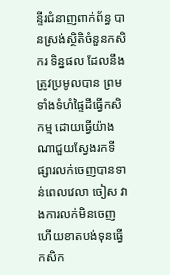ន្ទីរជំនាញពាក់ព័ន្ធ បានស្រង់ស្ថិតិចំនួនកសិករ ទិន្នផល ដែលនឹងត្រូវប្រមូលបាន ព្រមទាំងទំហំផ្ទៃដីធ្វើកសិ កម្ម ដោយធ្វើយ៉ាងណាជួយស្វែងរកទី ផ្សារលក់ចេញបានទាន់ពេលវេលា ចៀស វាងការលក់មិនចេញ ហើយខាតបង់ទុនធ្វើកសិក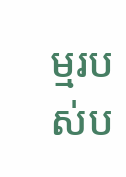ម្មរបស់ប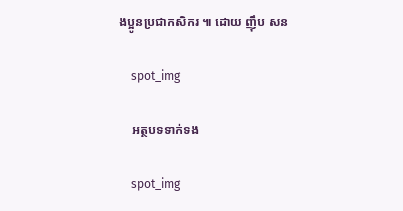ងប្អូនប្រជាកសិករ ៕ ដោយ ញុឹប សន

    spot_img

    អត្ថបទទាក់ទង

    spot_img